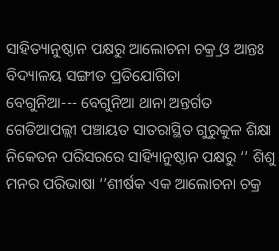ସାହିତ୍ୟାନୁଷ୍ଠାନ ପକ୍ଷରୁ ଆଲୋଚନା ଚକ୍ର୍ର ଓ ଆନ୍ତଃ ବିଦ୍ୟାଳୟ ସଙ୍ଗୀତ ପ୍ରତିଯୋଗିତା
ବେଗୁନିଆ--- ବେଗୁନିଆ ଥାନା ଅନ୍ତର୍ଗତ ଗେଡିଆପଲ୍ଲୀ ପଞ୍ଚାୟତ ସାତରାସ୍ଥିତ ଗୁରୁକୁଳ ଶିକ୍ଷା ନିକେତନ ପରିସରରେ ସାହ୍ୟିାନୁଷ୍ଠାନ ପକ୍ଷରୁ ‘’ ଶିଶୁ ମନର ପରିଭାଷା ‘’ଶୀର୍ଷକ ଏକ ଆଲୋଚନା ଚକ୍ର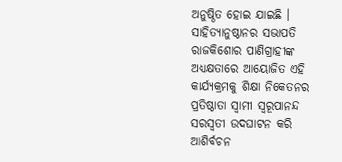ଅନୁଷ୍ଠିତ ହୋଇ ଯାଇଛି । ସାହିତ୍ୟାନୁଷ୍ଠାନର ସଭାପତି ରାଜକିଶୋର ପାଣିଗ୍ରାହୀଙ୍କ ଅଧ୍ୟକ୍ଷତାରେ ଆୟୋଜିତ ଏହି କାର୍ଯ୍ୟକ୍ରମକୁ ଶିକ୍ଷା ନିକେତନର ପ୍ରତିଷ୍ଠାତା ସ୍ୱାମୀ ସ୍ୱରୂପାନନ୍ଦ ସରସ୍ୱତୀ ଉଦଘାଟନ କରି ଆଶିର୍ବଚନ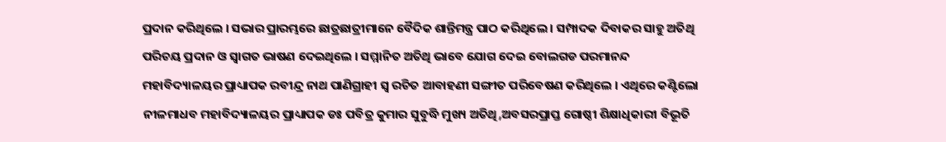ପ୍ରଦାନ କରିଥିଲେ । ସଭାର ପ୍ରାରମ୍ଭରେ ଛାତ୍ରଛାତ୍ରୀମାନେ ବୈଦିକ ଶାନ୍ତିମନ୍ତ୍ର ପାଠ କରିଥିଲେ । ସମ୍ପାଦକ ଦିବାକର ସାହୁ ଅତିଥି ପରିଚୟ ପ୍ରଦାନ ଓ ସ୍ୱାଗତ ଭାଷଣ ଦେଇଥିଲେ । ସମ୍ମାନିତ ଅତିଥି ଭାବେ ଯୋଗ ଦେଇ ବୋଲଗଡ ପରମାନନ୍ଦ ମହାବିଦ୍ୟାଳୟର ପ୍ରାଧ୍ୟାପକ ରବୀନ୍ଦ୍ର ନାଥ ପାଣିଗ୍ରାହୀ ସ୍ୱ ରଚିତ ଆବାହଣୀ ସଙ୍ଗୀତ ପରିବେଷଣ କରିଥିଲେ । ଏଥିରେ କଣ୍ଟିଲୋ ନୀଳମାଧବ ମହାବିଦ୍ୟାଳୟର ପ୍ରାଧ୍ୟାପକ ଡଃ ପବିତ୍ର କୁମାର ସୁବୁଦ୍ଧି ମୁଖ୍ୟ ଅତିଥି,ଅବସରପ୍ରାପ୍ତ ଗୋଷ୍ଠୀ ଶିକ୍ଷାଧିକାରୀ ବିଭୂତି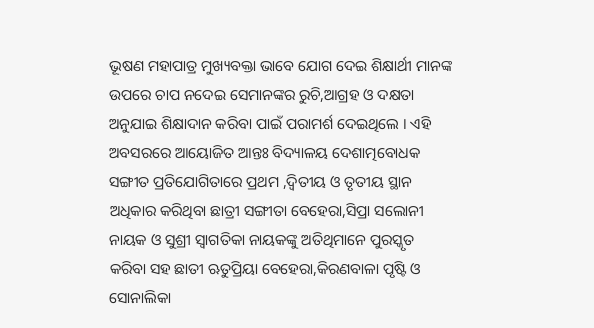ଭୂଷଣ ମହାପାତ୍ର ମୁଖ୍ୟବକ୍ତା ଭାବେ ଯୋଗ ଦେଇ ଶିକ୍ଷାର୍ଥୀ ମାନଙ୍କ ଉପରେ ଚାପ ନଦେଇ ସେମାନଙ୍କର ରୁଚି,ଆଗ୍ରହ ଓ ଦକ୍ଷତା ଅନୁଯାଇ ଶିକ୍ଷାଦାନ କରିବା ପାଇଁ ପରାମର୍ଶ ଦେଇଥିଲେ । ଏହି ଅବସରରେ ଆୟୋଜିତ ଆନ୍ତଃ ବିଦ୍ୟାଳୟ ଦେଶାତ୍ମବୋଧକ ସଙ୍ଗୀତ ପ୍ରତିଯୋଗିତାରେ ପ୍ରଥମ ,ଦ୍ୱିତୀୟ ଓ ତୃତୀୟ ସ୍ଥାନ ଅଧିକାର କରିଥିବା ଛାତ୍ରୀ ସଙ୍ଗୀତା ବେହେରା,ସିପ୍ରା ସଲୋନୀ ନାୟକ ଓ ସୁଶ୍ରୀ ସ୍ୱାଗତିକା ନାୟକଙ୍କୁ ଅତିଥିମାନେ ପୁରସ୍କୃତ କରିବା ସହ ଛାତୀ ଋତୁପ୍ରିୟା ବେହେରା,କିରଣବାଳା ପୃଷ୍ଟି ଓ ସୋନାଲିକା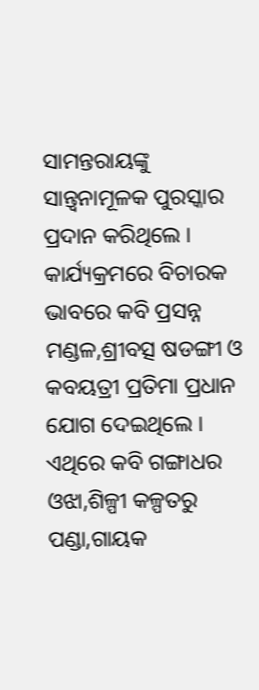ସାମନ୍ତରାୟଙ୍କୁ ସାନ୍ତ୍ୱନାମୂଳକ ପୁରସ୍କାର ପ୍ରଦାନ କରିଥିଲେ । କାର୍ଯ୍ୟକ୍ରମରେ ବିଚାରକ ଭାବରେ କବି ପ୍ରସନ୍ନ ମଣ୍ଡଳ,ଶ୍ରୀବତ୍ସ ଷଡଙ୍ଗୀ ଓ କବୟତ୍ରୀ ପ୍ରତିମା ପ୍ରଧାନ ଯୋଗ ଦେଇଥିଲେ । ଏଥିରେ କବି ଗଙ୍ଗାଧର ଓଝା,ଶିଳ୍ପୀ କଳ୍ପତରୁ ପଣ୍ଡା,ଗାୟକ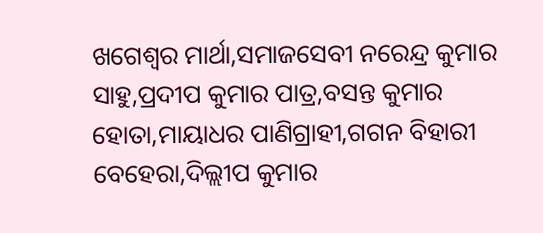ଖଗେଶ୍ୱର ମାର୍ଥା,ସମାଜସେବୀ ନରେନ୍ଦ୍ର କୁମାର ସାହୁ,ପ୍ରଦୀପ କୁମାର ପାତ୍ର,ବସନ୍ତ କୁମାର ହୋତା,ମାୟାଧର ପାଣିଗ୍ରାହୀ,ଗଗନ ବିହାରୀ ବେହେରା,ଦିଲ୍ଲୀପ କୁମାର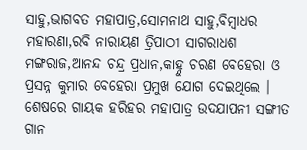ସାହୁ,ଭାଗବତ ମହାପାତ୍ର,ସୋମନାଥ ସାହୁ,ବିମ୍ବାଧର ମହାରଣା,ରବି ନାରାୟଣ ତ୍ରିପାଠୀ ସାଗରାଧଶ ମଙ୍ଗରାଜ,ଆନନ୍ଦ ଚନ୍ଦ୍ର ପ୍ରଧାନ,କାହ୍ନୁ ଚରଣ ବେହେରା ଓ ପ୍ରସନ୍ନ କୁମାର ବେହେରା ପ୍ରମୁଖ ଯୋଗ ଦେଇଥିଲେ । ଶେଷରେ ଗାୟକ ହରିହର ମହାପାତ୍ର ଉଦଯାପନୀ ସଙ୍ଗୀତ ଗାନ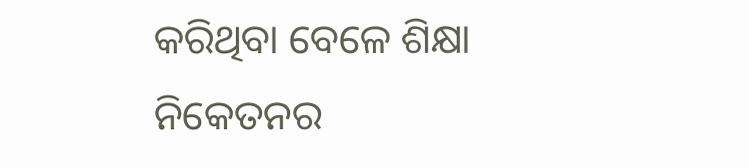କରିଥିବା ବେଳେ ଶିକ୍ଷା ନିକେତନର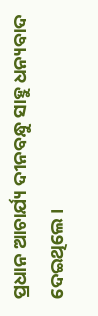ପ୍ରଧାନ ଆଚାର୍ଯ୍ୟ ଦୀନବନ୍ଧୁ ସାହୁ ଧନ୍ୟବାଦ ଦେଇଥିଲେ ।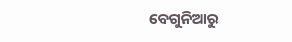ବେଗୁନିଆରୁ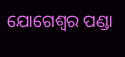ଯୋଗେଶ୍ୱର ପଣ୍ଡା